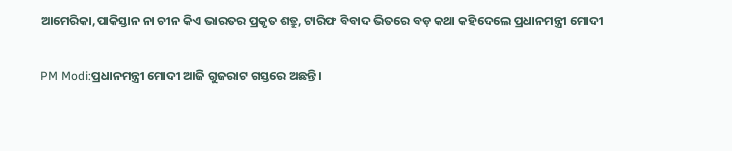ଆମେରିକା,ପାକିସ୍ତାନ ନା ଚୀନ କିଏ ଭାରତର ପ୍ରକୃତ ଶତ୍ରୁ, ଟାରିଫ ବିବାଦ ଭିତରେ ବଡ଼ କଥା କହିଦେଲେ ପ୍ରଧାନମନ୍ତ୍ରୀ ମୋଦୀ

PM Modi:ପ୍ରଧାନମନ୍ତ୍ରୀ ମୋଦୀ ଆଜି ଗୁଜରାଟ ଗସ୍ତରେ ଅଛନ୍ତି।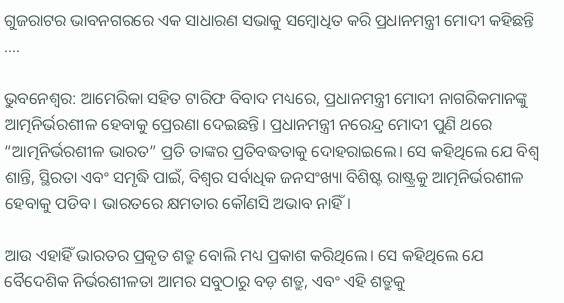ଗୁଜରାଟର ଭାବନଗରରେ ଏକ ସାଧାରଣ ସଭାକୁ ସମ୍ବୋଧିତ କରି ପ୍ରଧାନମନ୍ତ୍ରୀ ମୋଦୀ କହିଛନ୍ତି ....

ଭୁବନେଶ୍ୱର: ଆମେରିକା ସହିତ ଟାରିଫ ବିବାଦ ମଧ୍ୟରେ, ପ୍ରଧାନମନ୍ତ୍ରୀ ମୋଦୀ ନାଗରିକମାନଙ୍କୁ ଆତ୍ମନିର୍ଭରଶୀଳ ହେବାକୁ ପ୍ରେରଣା ଦେଇଛନ୍ତି। ପ୍ରଧାନମନ୍ତ୍ରୀ ନରେନ୍ଦ୍ର ମୋଦୀ ପୁଣି ଥରେ “ଆତ୍ମନିର୍ଭରଶୀଳ ଭାରତ” ପ୍ରତି ତାଙ୍କର ପ୍ରତିବଦ୍ଧତାକୁ ଦୋହରାଇଲେ। ସେ କହିଥିଲେ ଯେ ବିଶ୍ୱ ଶାନ୍ତି, ସ୍ଥିରତା ଏବଂ ସମୃଦ୍ଧି ପାଇଁ, ବିଶ୍ୱର ସର୍ବାଧିକ ଜନସଂଖ୍ୟା ବିଶିଷ୍ଟ ରାଷ୍ଟ୍ରକୁ ଆତ୍ମନିର୍ଭରଶୀଳ ହେବାକୁ ପଡିବ। ଭାରତରେ କ୍ଷମତାର କୌଣସି ଅଭାବ ନାହିଁ।

ଆଉ ଏହାହିଁ ଭାରତର ପ୍ରକୃତ ଶତ୍ରୁ ବୋଲି ମଧ୍ୟ ପ୍ରକାଶ କରିଥିଲେ। ସେ କହିଥିଲେ ଯେ ବୈଦେଶିକ ନିର୍ଭରଶୀଳତା ଆମର ସବୁଠାରୁ ବଡ଼ ଶତ୍ରୁ, ଏବଂ ଏହି ଶତ୍ରୁକୁ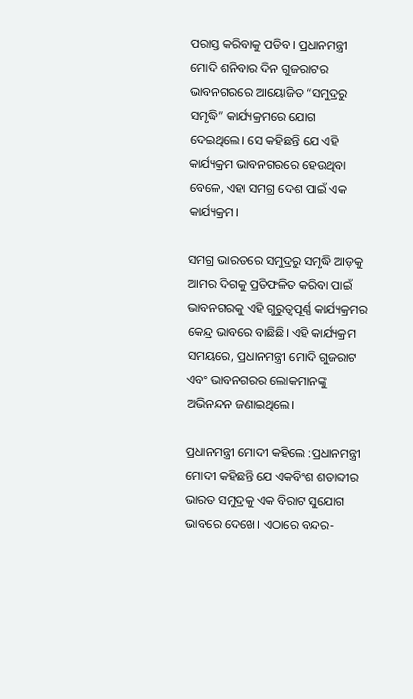ପରାସ୍ତ କରିବାକୁ ପଡିବ। ପ୍ରଧାନମନ୍ତ୍ରୀ ମୋଦି ଶନିବାର ଦିନ ଗୁଜରାଟର ଭାବନଗରରେ ଆୟୋଜିତ “ସମୁଦ୍ରରୁ ସମୃଦ୍ଧି” କାର୍ଯ୍ୟକ୍ରମରେ ଯୋଗ ଦେଇଥିଲେ। ସେ କହିଛନ୍ତି ଯେ ଏହି କାର୍ଯ୍ୟକ୍ରମ ଭାବନଗରରେ ହେଉଥିବା ବେଳେ, ଏହା ସମଗ୍ର ଦେଶ ପାଇଁ ଏକ କାର୍ଯ୍ୟକ୍ରମ।

ସମଗ୍ର ଭାରତରେ ସମୁଦ୍ରରୁ ସମୃଦ୍ଧି ଆଡ଼କୁ ଆମର ଦିଗକୁ ପ୍ରତିଫଳିତ କରିବା ପାଇଁ ଭାବନଗରକୁ ଏହି ଗୁରୁତ୍ୱପୂର୍ଣ୍ଣ କାର୍ଯ୍ୟକ୍ରମର କେନ୍ଦ୍ର ଭାବରେ ବାଛିଛି। ଏହି କାର୍ଯ୍ୟକ୍ରମ ସମୟରେ, ପ୍ରଧାନମନ୍ତ୍ରୀ ମୋଦି ଗୁଜରାଟ ଏବଂ ଭାବନଗରର ଲୋକମାନଙ୍କୁ ଅଭିନନ୍ଦନ ଜଣାଇଥିଲେ।

ପ୍ରଧାନମନ୍ତ୍ରୀ ମୋଦୀ କହିଲେ :ପ୍ରଧାନମନ୍ତ୍ରୀ ମୋଦୀ କହିଛନ୍ତି ଯେ ଏକବିଂଶ ଶତାବ୍ଦୀର ଭାରତ ସମୁଦ୍ରକୁ ଏକ ବିରାଟ ସୁଯୋଗ ଭାବରେ ଦେଖେ। ଏଠାରେ ବନ୍ଦର-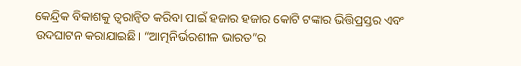କେନ୍ଦ୍ରିକ ବିକାଶକୁ ତ୍ୱରାନ୍ୱିତ କରିବା ପାଇଁ ହଜାର ହଜାର କୋଟି ଟଙ୍କାର ଭିତ୍ତିପ୍ରସ୍ତର ଏବଂ ଉଦଘାଟନ କରାଯାଇଛି। “ଆତ୍ମନିର୍ଭରଶୀଳ ଭାରତ”ର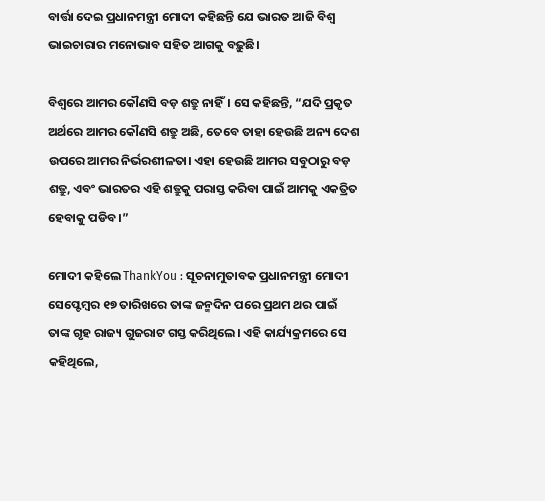ବାର୍ତ୍ତା ଦେଇ ପ୍ରଧାନମନ୍ତ୍ରୀ ମୋଦୀ କହିଛନ୍ତି ଯେ ଭାରତ ଆଜି ବିଶ୍ୱ ଭାଇଚାରାର ମନୋଭାବ ସହିତ ଆଗକୁ ବଢ଼ୁଛି।

ବିଶ୍ୱରେ ଆମର କୌଣସି ବଡ଼ ଶତ୍ରୁ ନାହିଁ। ସେ କହିଛନ୍ତି, “ଯଦି ପ୍ରକୃତ ଅର୍ଥରେ ଆମର କୌଣସି ଶତ୍ରୁ ଅଛି, ତେବେ ତାହା ହେଉଛି ଅନ୍ୟ ଦେଶ ଉପରେ ଆମର ନିର୍ଭରଶୀଳତା। ଏହା ହେଉଛି ଆମର ସବୁଠାରୁ ବଡ଼ ଶତ୍ରୁ, ଏବଂ ଭାରତର ଏହି ଶତ୍ରୁକୁ ପରାସ୍ତ କରିବା ପାଇଁ ଆମକୁ ଏକତ୍ରିତ ହେବାକୁ ପଡିବ।”

ମୋଦୀ କହିଲେ ThankYou : ସୂଚନାମୁତାବକ ପ୍ରଧାନମନ୍ତ୍ରୀ ମୋଦୀ ସେପ୍ଟେମ୍ବର ୧୭ ତାରିଖରେ ତାଙ୍କ ଜନ୍ମଦିନ ପରେ ପ୍ରଥମ ଥର ପାଇଁ ତାଙ୍କ ଗୃହ ରାଜ୍ୟ ଗୁଜରାଟ ଗସ୍ତ କରିଥିଲେ। ଏହି କାର୍ଯ୍ୟକ୍ରମରେ ସେ କହିଥିଲେ,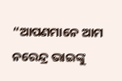“ଆପଣମାନେ ଆମ ନରେନ୍ଦ୍ର ଭାଇଙ୍କୁ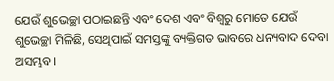ଯେଉଁ ଶୁଭେଚ୍ଛା ପଠାଇଛନ୍ତି ଏବଂ ଦେଶ ଏବଂ ବିଶ୍ୱରୁ ମୋତେ ଯେଉଁ ଶୁଭେଚ୍ଛା ମିଳିଛି, ସେଥିପାଇଁ ସମସ୍ତଙ୍କୁ ବ୍ୟକ୍ତିଗତ ଭାବରେ ଧନ୍ୟବାଦ ଦେବା ଅସମ୍ଭବ।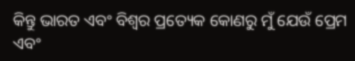କିନ୍ତୁ ଭାରତ ଏବଂ ବିଶ୍ୱର ପ୍ରତ୍ୟେକ କୋଣରୁ ମୁଁ ଯେଉଁ ପ୍ରେମ ଏବଂ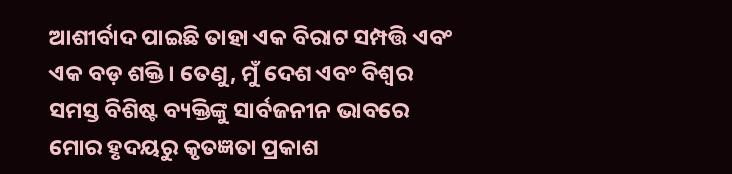ଆଶୀର୍ବାଦ ପାଇଛି ତାହା ଏକ ବିରାଟ ସମ୍ପତ୍ତି ଏବଂ ଏକ ବଡ଼ ଶକ୍ତି। ତେଣୁ, ମୁଁ ଦେଶ ଏବଂ ବିଶ୍ୱର ସମସ୍ତ ବିଶିଷ୍ଟ ବ୍ୟକ୍ତିଙ୍କୁ ସାର୍ବଜନୀନ ଭାବରେ ମୋର ହୃଦୟରୁ କୃତଜ୍ଞତା ପ୍ରକାଶ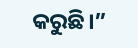କରୁଛି।”